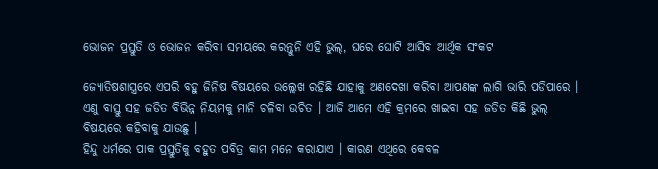ଭୋଜନ ପ୍ରସ୍ତୁତି ଓ ଭୋଜନ କରିବା ସମୟରେ କରନ୍ତୁନି ଏହି ଭୁଲ୍‌, ଘରେ ଘୋଟି ଆସିବ ଆର୍ଥିକ ସଂକଟ

ଜ୍ୟୋତିଷଶାସ୍ତ୍ରରେ ଏପରି ବହୁ ଜିନିଷ ବିଷୟରେ ଉଲ୍ଲେଖ ରହିଛି ଯାହାକୁ ଅଣଦେଖା କରିବା ଆପଣଙ୍କ ଲାଗି ଭାରି ପଡିପାରେ । ଏଣୁ ବାସ୍ତୁ ସହ ଜଡିତ ବିଭିନ୍ନ ନିୟମକୁ ମାନି ଚଳିବା ଉଚିତ । ଆଜି ଆମେ ଏହି କ୍ରମରେ ଖାଇବା ସହ ଜଡିତ କିଛି ଭୁଲ୍ ବିଷୟରେ କହିବାକୁ ଯାଉଛୁ ।
ହିନ୍ଦୁ ଧର୍ମରେ ପାକ ପ୍ରସ୍ତୁତିକୁ ବହୁତ ପବିତ୍ର କାମ ମନେ କରାଯାଏ । କାରଣ ଏଥିରେ କେବଳ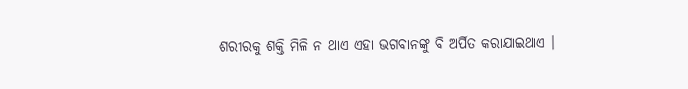ଶରୀରକୁ ଶକ୍ତି ମିଳି ନ ଥାଏ ଏହା ଭଗବାନଙ୍କୁ ବି ଅର୍ପିତ କରାଯାଇଥାଏ ।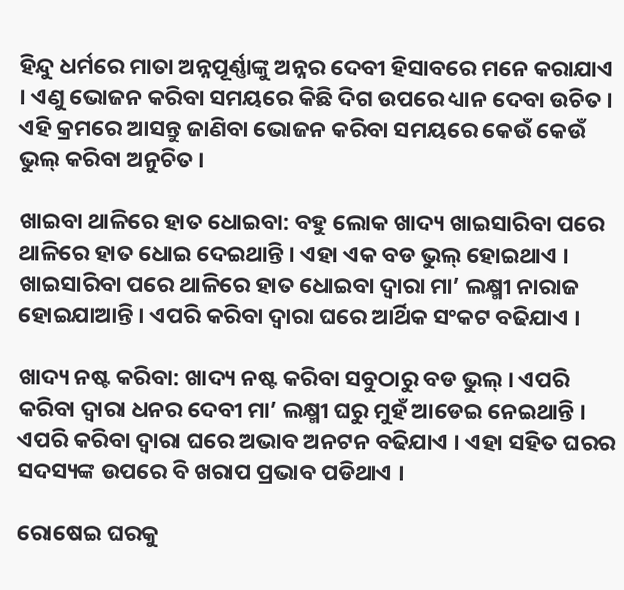ହିନ୍ଦୁ ଧର୍ମରେ ମାତା ଅନ୍ନପୂର୍ଣ୍ଣାଙ୍କୁ ଅନ୍ନର ଦେବୀ ହିସାବରେ ମନେ କରାଯାଏ । ଏଣୁ ଭୋଜନ କରିବା ସମୟରେ କିଛି ଦିଗ ଉପରେ ଧ୍ୟାନ ଦେବା ଉଚିତ । ଏହି କ୍ରମରେ ଆସନ୍ତୁ ଜାଣିବା ଭୋଜନ କରିବା ସମୟରେ କେଉଁ କେଉଁ ଭୁଲ୍ କରିବା ଅନୁଚିତ ।

ଖାଇବା ଥାଳିରେ ହାତ ଧୋଇବା: ବହୁ ଲୋକ ଖାଦ୍ୟ ଖାଇସାରିବା ପରେ ଥାଳିରେ ହାତ ଧୋଇ ଦେଇଥାନ୍ତି । ଏହା ଏକ ବଡ ଭୁଲ୍ ହୋଇଥାଏ । ଖାଇସାରିବା ପରେ ଥାଳିରେ ହାତ ଧୋଇବା ଦ୍ୱାରା ମା’ ଲକ୍ଷ୍ମୀ ନାରାଜ ହୋଇଯାଆନ୍ତି । ଏପରି କରିବା ଦ୍ୱାରା ଘରେ ଆର୍ଥିକ ସଂକଟ ବଢିଯାଏ ।

ଖାଦ୍ୟ ନଷ୍ଟ କରିବା: ଖାଦ୍ୟ ନଷ୍ଟ କରିବା ସବୁଠାରୁ ବଡ ଭୁଲ୍ । ଏପରି କରିବା ଦ୍ୱାରା ଧନର ଦେବୀ ମା’ ଲକ୍ଷ୍ମୀ ଘରୁ ମୁହଁ ଆଡେଇ ନେଇଥାନ୍ତି । ଏପରି କରିବା ଦ୍ୱାରା ଘରେ ଅଭାବ ଅନଟନ ବଢିଯାଏ । ଏହା ସହିତ ଘରର ସଦସ୍ୟଙ୍କ ଉପରେ ବି ଖରାପ ପ୍ରଭାବ ପଡିଥାଏ ।

ରୋଷେଇ ଘରକୁ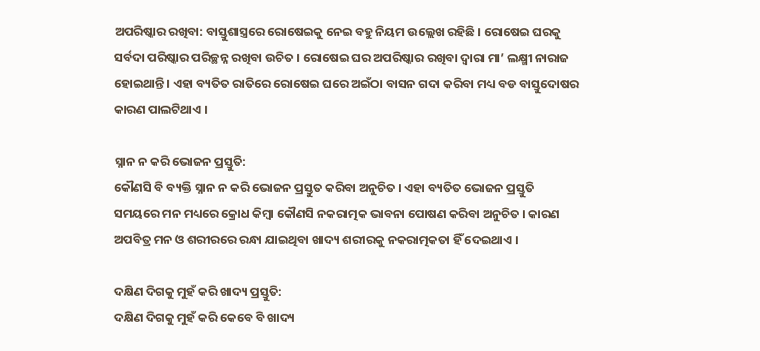ଅପରିଷ୍କାର ରଖିବା: ବାସ୍ତୁଶାସ୍ତ୍ରରେ ରୋଷେଇକୁ ନେଇ ବହୁ ନିୟମ ଉଲ୍ଲେଖ ରହିଛି । ରୋଷେଇ ଘରକୁ ସର୍ବଦା ପରିଷ୍କାର ପରିଚ୍ଛନ୍ନ ରଖିବା ଉଚିତ । ରୋଷେଇ ଘର ଅପରିଷ୍କାର ରଖିବା ଦ୍ୱାରା ମା’ ଲକ୍ଷ୍ମୀ ନାରାଜ ହୋଇଥାନ୍ତି । ଏହା ବ୍ୟତିତ ରାତିରେ ରୋଷେଇ ଘରେ ଅଇଁଠା ବାସନ ଗଦା କରିବା ମଧ୍ୟ ବଡ ବାସ୍ତୁଦୋଷର କାରଣ ପାଲଟିଥାଏ ।

ସ୍ନାନ ନ କରି ଭୋଜନ ପ୍ରସ୍ତୁତି:
କୌଣସି ବି ବ୍ୟକ୍ତି ସ୍ନାନ ନ କରି ଭୋଜନ ପ୍ରସ୍ତୁତ କରିବା ଅନୁଚିତ । ଏହା ବ୍ୟତିତ ଭୋଜନ ପ୍ରସ୍ତୁତି ସମୟରେ ମନ ମଧ୍ୟରେ କ୍ରୋଧ କିମ୍ବା କୌଣସି ନକରାତ୍ମକ ଭାବନା ପୋଷଣ କରିବା ଅନୁଚିତ । କାରଣ ଅପବିତ୍ର ମନ ଓ ଶରୀରରେ ରନ୍ଧା ଯାଇଥିବା ଖାଦ୍ୟ ଶରୀରକୁ ନକରାତ୍ମକତା ହିଁ ଦେଇଥାଏ ।

ଦକ୍ଷିଣ ଦିଗକୁ ମୁହଁ କରି ଖାଦ୍ୟ ପ୍ରସ୍ତୁତି:
ଦକ୍ଷିଣ ଦିଗକୁ ମୁହଁ କରି କେବେ ବି ଖାଦ୍ୟ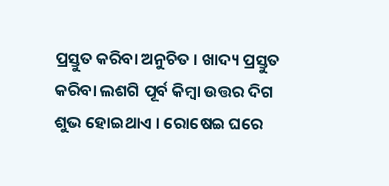ପ୍ରସ୍ତୁତ କରିବା ଅନୁଚିତ । ଖାଦ୍ୟ ପ୍ରସ୍ତୁତ କରିବା ଲଶଗି ପୂର୍ବ କିମ୍ବା ଉତ୍ତର ଦିଗ ଶୁଭ ହୋଇଥାଏ । ରୋଷେଇ ଘରେ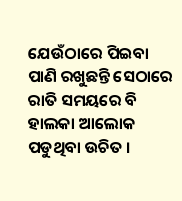ଯେଉଁଠାରେ ପିଇବା ପାଣି ରଖୁଛନ୍ତି ସେଠାରେ ରାତି ସମୟରେ ବି ହାଲକା ଆଲୋକ ପଡୁଥିବା ଉଚିତ ।